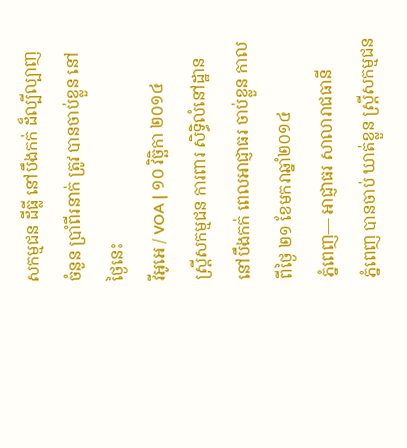សកម្មជន ដីធ្លី នៅបឹងកក់ ដ៏ល្បីល្បាញ ចំនួន ប្រាំពីរនាក់ ត្រូវ បានចាប់ខ្លួន នៅថ្ងៃនេះ
វីអូអេ / VOA | ១០ វិច្ឆិកា ២០១៤
ស្ត្រីសកម្មជន ការពារ សិទ្ធិលំនៅដ្ឋាន នៅបឹងកក់ ពេលអាជ្ញាធរ ចាប់ខ្លួន កាលពីថ្ងៃ ២១ ខែមករាឆ្នាំ២០១៤
ភ្នំពេញ— អាជ្ញាធរ សាលារាជធានី
ភ្នំពេញ បានចាប់ ឃាត់ខ្លួន ស្ត្រីសកម្មជន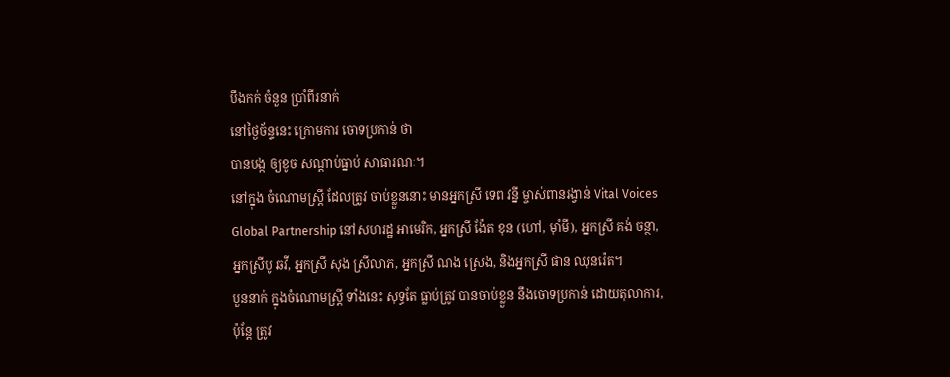បឹងកក់ ចំនួន ប្រាំពីរនាក់
នៅថ្ងៃច័ន្ទនេះ ក្រោមការ ចោទប្រកាន់ ថា
បានបង្ក ឲ្យខូច សណ្តាប់ធ្នាប់ សាធារណៈ។
នៅក្នុង ចំណោមស្ត្រី ដែលត្រូវ ចាប់ខ្លួននោះ មានអ្នកស្រី ទេព វន្នី ម្ចាស់ពានរង្វាន់ Vital Voices Global Partnership នៅសហរដ្ឋ អាមេរិក, អ្នកស្រី ង៉ែត ខុន (ហៅ, ម៉ាំមី), អ្នកស្រី គង់ ចន្ថា, អ្នកស្រីបូ ឆវី, អ្នកស្រី សុង ស្រីលាភ, អ្នកស្រី ណង ស្រេង, និងអ្នកស្រី ផាន ឈុនរ៉េត។
បួននាក់ ក្នុងចំណោមស្ត្រី ទាំងនេះ សុទ្ធតែ ធ្លាប់ត្រូវ បានចាប់ខ្លួន នឹងចោទប្រកាន់ ដោយតុលាការ, ប៉ុន្តែ ត្រូវ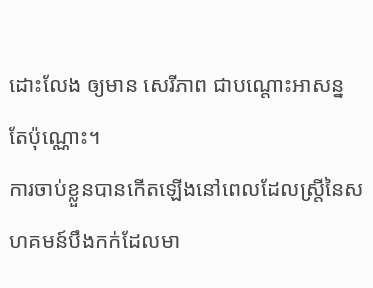ដោះលែង ឲ្យមាន សេរីភាព ជាបណ្តោះអាសន្ន តែប៉ុណ្ណោះ។
ការចាប់ខ្លួនបានកើតឡើងនៅពេលដែលស្ត្រីនៃសហគមន៍បឹងកក់ដែលមា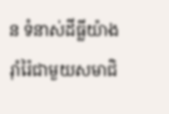ន ទំនាស់ដីធ្លីយ៉ាងរ៉ាំរ៉ៃជាមួយសមាជិ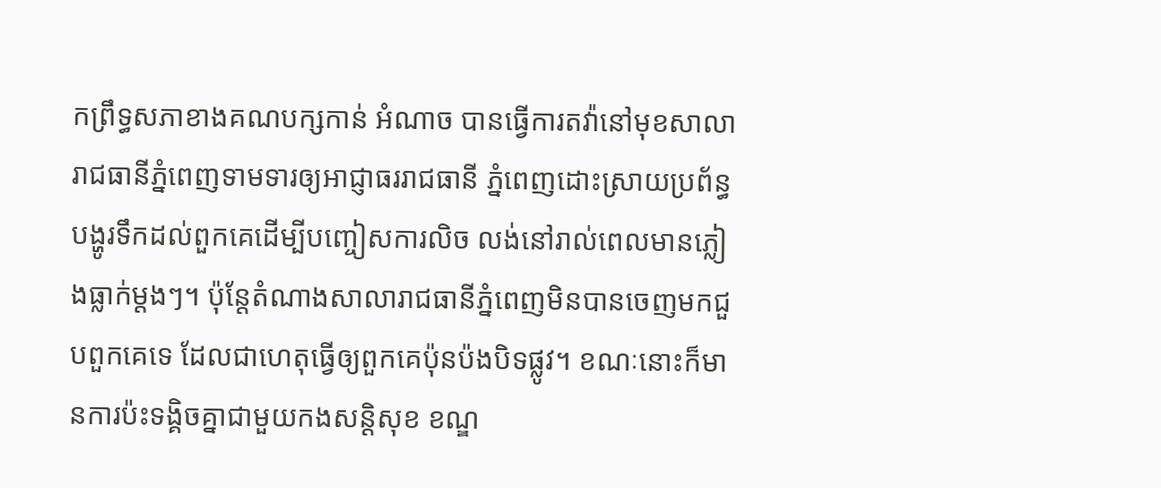កព្រឹទ្ធសភាខាងគណបក្សកាន់ អំណាច បានធ្វើការតវ៉ានៅមុខសាលារាជធានីភ្នំពេញទាមទារឲ្យអាជ្ញាធររាជធានី ភ្នំពេញដោះស្រាយប្រព័ន្ធបង្ហូរទឹកដល់ពួកគេដើម្បីបញ្ចៀសការលិច លង់នៅរាល់ពេលមានភ្លៀងធ្លាក់ម្តងៗ។ ប៉ុន្តែតំណាងសាលារាជធានីភ្នំពេញមិនបានចេញមកជួបពួកគេទេ ដែលជាហេតុធ្វើឲ្យពួកគេប៉ុនប៉ងបិទផ្លូវ។ ខណៈនោះក៏មានការប៉ះទង្គិចគ្នាជាមួយកងសន្តិសុខ ខណ្ឌ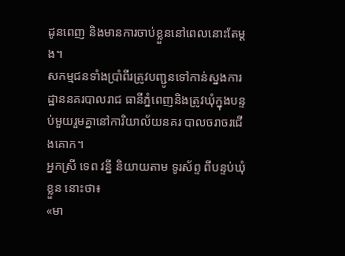ដូនពេញ និងមានការចាប់ខ្លួននៅពេលនោះតែម្តង។
សកម្មជនទាំងប្រាំពីរត្រូវបញ្ជូនទៅកាន់ស្នងការដ្ឋាននគរបាលរាជ ធានីភ្នំពេញនិងត្រូវឃុំក្នុងបន្ទប់មួយរួមគ្នានៅការិយាល័យនគរ បាលចរាចរជើងគោក។
អ្នកស្រី ទេព វន្នី និយាយតាម ទូរស័ព្ទ ពីបន្ទប់ឃុំខ្លួន នោះថា៖
«មា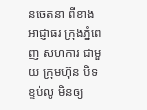នចេតនា ពីខាងអាជ្ញាធរ ក្រុងភ្នំពេញ សហការ ជាមួយ ក្រុមហ៊ុន បិទខ្ទប់លូ មិនឲ្យ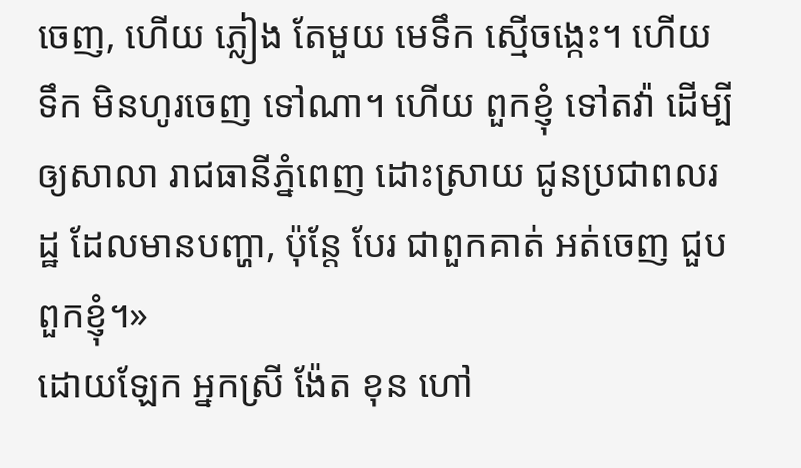ចេញ, ហើយ ភ្លៀង តែមួយ មេទឹក ស្មើចង្កេះ។ ហើយ ទឹក មិនហូរចេញ ទៅណា។ ហើយ ពួកខ្ញុំ ទៅតវ៉ា ដើម្បី ឲ្យសាលា រាជធានីភ្នំពេញ ដោះស្រាយ ជូនប្រជាពលរដ្ឋ ដែលមានបញ្ហា, ប៉ុន្តែ បែរ ជាពួកគាត់ អត់ចេញ ជួបពួកខ្ញុំ។»
ដោយឡែក អ្នកស្រី ង៉ែត ខុន ហៅ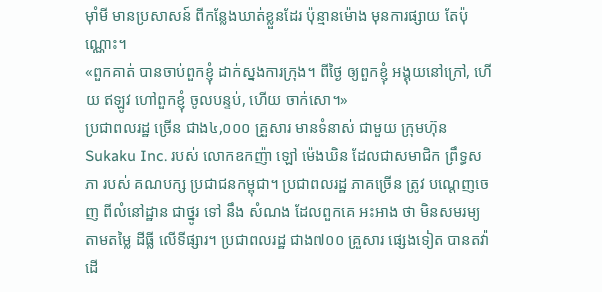ម៉ាំមី មានប្រសាសន៍ ពីកន្លែងឃាត់ខ្លួនដែរ ប៉ុន្មានម៉ោង មុនការផ្សាយ តែប៉ុណ្ណោះ។
«ពួកគាត់ បានចាប់ពួកខ្ញុំ ដាក់ស្នងការក្រុង។ ពីថ្ងៃ ឲ្យពួកខ្ញុំ អង្គុយនៅក្រៅ, ហើយ ឥឡូវ ហៅពួកខ្ញុំ ចូលបន្ទប់, ហើយ ចាក់សោ។»
ប្រជាពលរដ្ឋ ច្រើន ជាង៤,០០០ គ្រួសារ មានទំនាស់ ជាមួយ ក្រុមហ៊ុន Sukaku Inc. របស់ លោកឧកញ៉ា ឡៅ ម៉េងឃិន ដែលជាសមាជិក ព្រឹទ្ធសភា របស់ គណបក្ស ប្រជាជនកម្ពុជា។ ប្រជាពលរដ្ឋ ភាគច្រើន ត្រូវ បណ្តេញចេញ ពីលំនៅដ្ឋាន ជាថ្នូរ ទៅ នឹង សំណង ដែលពួកគេ អះអាង ថា មិនសមរម្យ តាមតម្លៃ ដីធ្លី លើទីផ្សារ។ ប្រជាពលរដ្ឋ ជាង៧០០ គ្រួសារ ផ្សេងទៀត បានតវ៉ា ដើ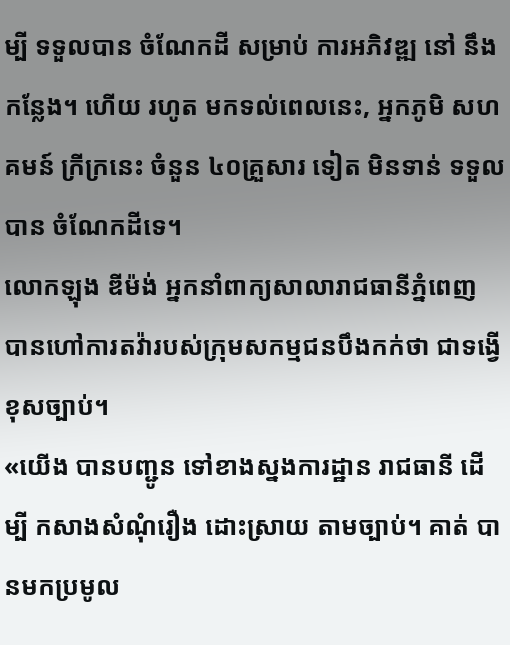ម្បី ទទួលបាន ចំណែកដី សម្រាប់ ការអភិវឌ្ឍ នៅ នឹងកន្លែង។ ហើយ រហូត មកទល់ពេលនេះ, អ្នកភូមិ សហគមន៍ ក្រីក្រនេះ ចំនួន ៤០គ្រួសារ ទៀត មិនទាន់ ទទួលបាន ចំណែកដីទេ។
លោកឡុង ឌីម៉ង់ អ្នកនាំពាក្យសាលារាជធានីភ្នំពេញ បានហៅការតវ៉ារបស់ក្រុមសកម្មជនបឹងកក់ថា ជាទង្វើខុសច្បាប់។
«យើង បានបញ្ជូន ទៅខាងស្នងការដ្ឋាន រាជធានី ដើម្បី កសាងសំណុំរឿង ដោះស្រាយ តាមច្បាប់។ គាត់ បានមកប្រមូល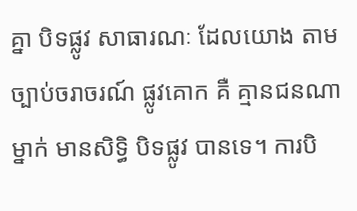គ្នា បិទផ្លូវ សាធារណៈ ដែលយោង តាមច្បាប់ចរាចរណ៍ ផ្លូវគោក គឺ គ្មានជនណាម្នាក់ មានសិទ្ធិ បិទផ្លូវ បានទេ។ ការបិ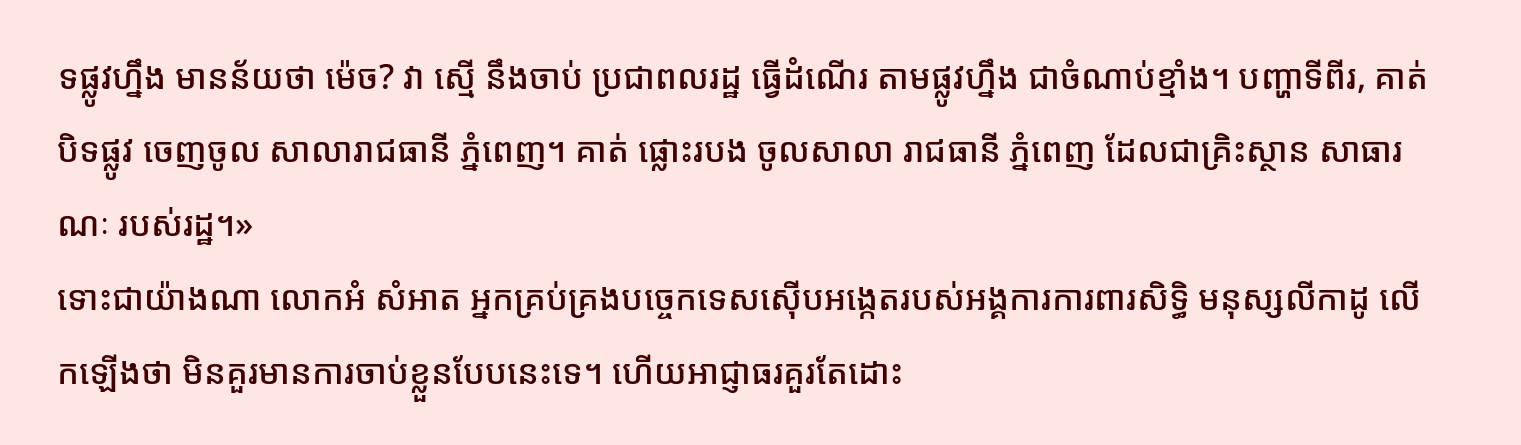ទផ្លូវហ្នឹង មានន័យថា ម៉េច? វា ស្មើ នឹងចាប់ ប្រជាពលរដ្ឋ ធ្វើដំណើរ តាមផ្លូវហ្នឹង ជាចំណាប់ខ្មាំង។ បញ្ហាទីពីរ, គាត់ បិទផ្លូវ ចេញចូល សាលារាជធានី ភ្នំពេញ។ គាត់ ផ្លោះរបង ចូលសាលា រាជធានី ភ្នំពេញ ដែលជាគ្រិះស្ថាន សាធារណៈ របស់រដ្ឋ។»
ទោះជាយ៉ាងណា លោកអំ សំអាត អ្នកគ្រប់គ្រងបច្ចេកទេសស៊ើបអង្កេតរបស់អង្គការការពារសិទ្ធិ មនុស្សលីកាដូ លើកឡើងថា មិនគួរមានការចាប់ខ្លួនបែបនេះទេ។ ហើយអាជ្ញាធរគួរតែដោះ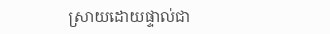ស្រាយដោយផ្ទាល់ជា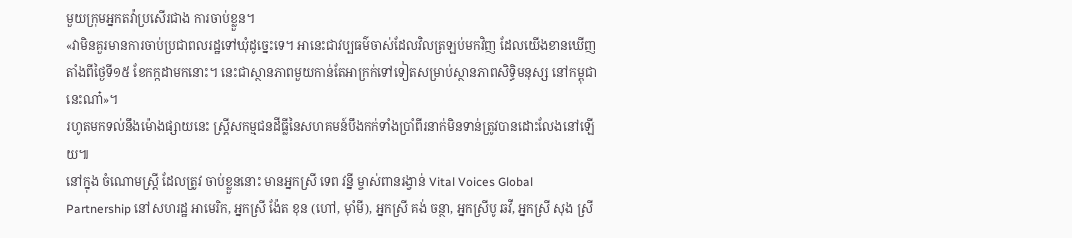មួយក្រុមអ្នកតវ៉ាប្រសើរជាង ការចាប់ខ្លួន។
«វាមិនគួរមានការចាប់ប្រជាពលរដ្ឋទៅឃុំដូច្នេះទេ។ អានេះជាវប្បធម៌ចាស់ដែលវិលត្រឡប់មកវិញ ដែលយើងខានឃើញតាំងពីថ្ងៃទី១៥ ខែកក្កដាមកនោះ។ នេះជាស្ថានភាពមួយកាន់តែអាក្រក់ទៅទៀតសម្រាប់ស្ថានភាពសិទ្ធិមនុស្ស នៅកម្ពុជានេះណា៎»។
រហូតមកទល់នឹងម៉ោងផ្សាយនេះ ស្ត្រីសកម្មជនដីធ្លីនៃសហគមន៍បឹងកក់ទាំងប្រាំពីរនាក់មិនទាន់ត្រូវបានដោះលែងនៅឡើយ៕
នៅក្នុង ចំណោមស្ត្រី ដែលត្រូវ ចាប់ខ្លួននោះ មានអ្នកស្រី ទេព វន្នី ម្ចាស់ពានរង្វាន់ Vital Voices Global Partnership នៅសហរដ្ឋ អាមេរិក, អ្នកស្រី ង៉ែត ខុន (ហៅ, ម៉ាំមី), អ្នកស្រី គង់ ចន្ថា, អ្នកស្រីបូ ឆវី, អ្នកស្រី សុង ស្រី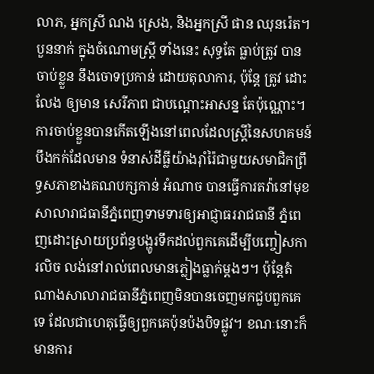លាភ, អ្នកស្រី ណង ស្រេង, និងអ្នកស្រី ផាន ឈុនរ៉េត។
បួននាក់ ក្នុងចំណោមស្ត្រី ទាំងនេះ សុទ្ធតែ ធ្លាប់ត្រូវ បានចាប់ខ្លួន នឹងចោទប្រកាន់ ដោយតុលាការ, ប៉ុន្តែ ត្រូវ ដោះលែង ឲ្យមាន សេរីភាព ជាបណ្តោះអាសន្ន តែប៉ុណ្ណោះ។
ការចាប់ខ្លួនបានកើតឡើងនៅពេលដែលស្ត្រីនៃសហគមន៍បឹងកក់ដែលមាន ទំនាស់ដីធ្លីយ៉ាងរ៉ាំរ៉ៃជាមួយសមាជិកព្រឹទ្ធសភាខាងគណបក្សកាន់ អំណាច បានធ្វើការតវ៉ានៅមុខសាលារាជធានីភ្នំពេញទាមទារឲ្យអាជ្ញាធររាជធានី ភ្នំពេញដោះស្រាយប្រព័ន្ធបង្ហូរទឹកដល់ពួកគេដើម្បីបញ្ចៀសការលិច លង់នៅរាល់ពេលមានភ្លៀងធ្លាក់ម្តងៗ។ ប៉ុន្តែតំណាងសាលារាជធានីភ្នំពេញមិនបានចេញមកជួបពួកគេទេ ដែលជាហេតុធ្វើឲ្យពួកគេប៉ុនប៉ងបិទផ្លូវ។ ខណៈនោះក៏មានការ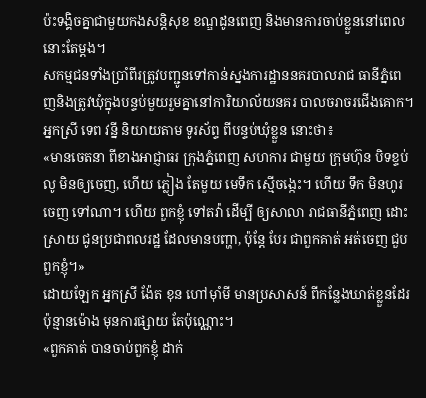ប៉ះទង្គិចគ្នាជាមួយកងសន្តិសុខ ខណ្ឌដូនពេញ និងមានការចាប់ខ្លួននៅពេលនោះតែម្តង។
សកម្មជនទាំងប្រាំពីរត្រូវបញ្ជូនទៅកាន់ស្នងការដ្ឋាននគរបាលរាជ ធានីភ្នំពេញនិងត្រូវឃុំក្នុងបន្ទប់មួយរួមគ្នានៅការិយាល័យនគរ បាលចរាចរជើងគោក។
អ្នកស្រី ទេព វន្នី និយាយតាម ទូរស័ព្ទ ពីបន្ទប់ឃុំខ្លួន នោះថា៖
«មានចេតនា ពីខាងអាជ្ញាធរ ក្រុងភ្នំពេញ សហការ ជាមួយ ក្រុមហ៊ុន បិទខ្ទប់លូ មិនឲ្យចេញ, ហើយ ភ្លៀង តែមួយ មេទឹក ស្មើចង្កេះ។ ហើយ ទឹក មិនហូរចេញ ទៅណា។ ហើយ ពួកខ្ញុំ ទៅតវ៉ា ដើម្បី ឲ្យសាលា រាជធានីភ្នំពេញ ដោះស្រាយ ជូនប្រជាពលរដ្ឋ ដែលមានបញ្ហា, ប៉ុន្តែ បែរ ជាពួកគាត់ អត់ចេញ ជួបពួកខ្ញុំ។»
ដោយឡែក អ្នកស្រី ង៉ែត ខុន ហៅម៉ាំមី មានប្រសាសន៍ ពីកន្លែងឃាត់ខ្លួនដែរ ប៉ុន្មានម៉ោង មុនការផ្សាយ តែប៉ុណ្ណោះ។
«ពួកគាត់ បានចាប់ពួកខ្ញុំ ដាក់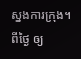ស្នងការក្រុង។ ពីថ្ងៃ ឲ្យ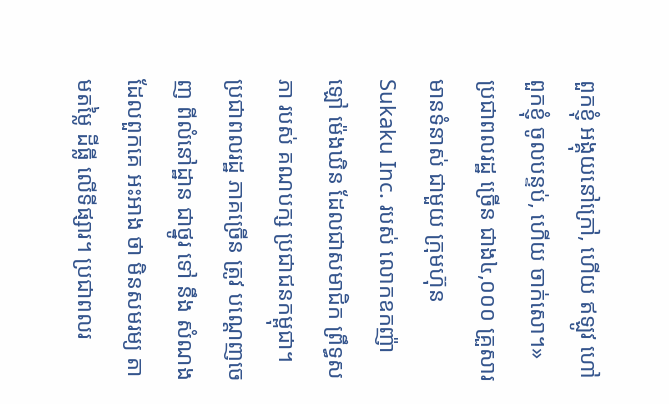ពួកខ្ញុំ អង្គុយនៅក្រៅ, ហើយ ឥឡូវ ហៅពួកខ្ញុំ ចូលបន្ទប់, ហើយ ចាក់សោ។»
ប្រជាពលរដ្ឋ ច្រើន ជាង៤,០០០ គ្រួសារ មានទំនាស់ ជាមួយ ក្រុមហ៊ុន Sukaku Inc. របស់ លោកឧកញ៉ា ឡៅ ម៉េងឃិន ដែលជាសមាជិក ព្រឹទ្ធសភា របស់ គណបក្ស ប្រជាជនកម្ពុជា។ ប្រជាពលរដ្ឋ ភាគច្រើន ត្រូវ បណ្តេញចេញ ពីលំនៅដ្ឋាន ជាថ្នូរ ទៅ នឹង សំណង ដែលពួកគេ អះអាង ថា មិនសមរម្យ តាមតម្លៃ ដីធ្លី លើទីផ្សារ។ ប្រជាពលរ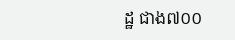ដ្ឋ ជាង៧០០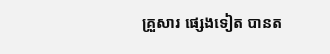គ្រួសារ ផ្សេងទៀត បានត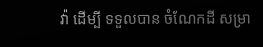វ៉ា ដើម្បី ទទួលបាន ចំណែកដី សម្រា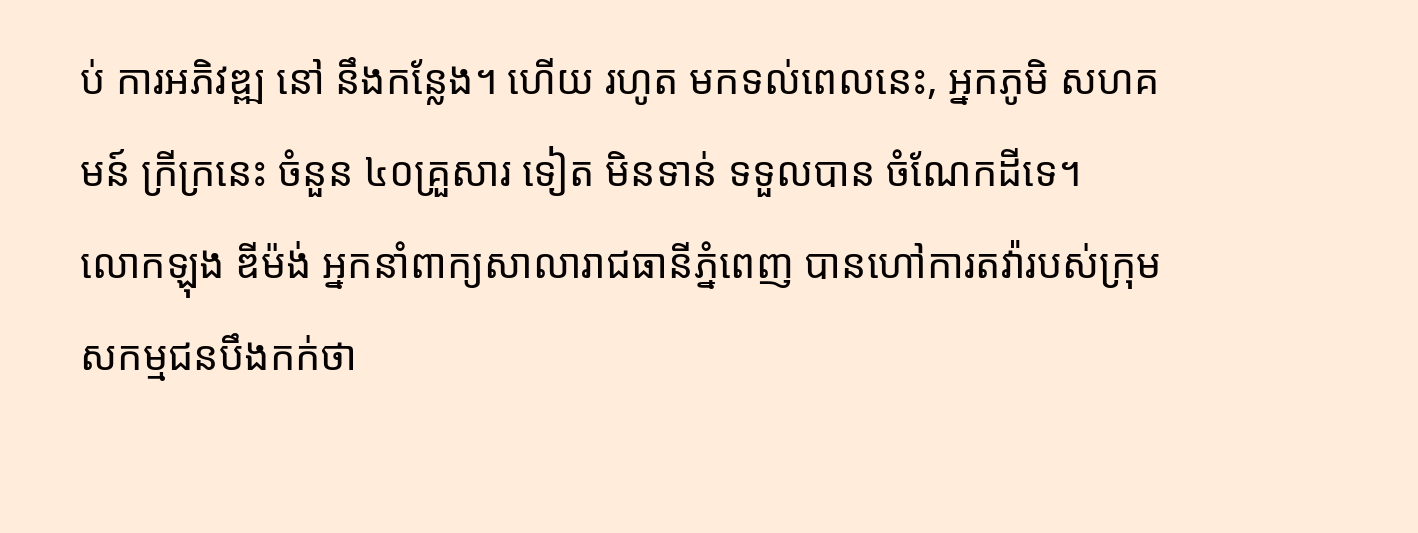ប់ ការអភិវឌ្ឍ នៅ នឹងកន្លែង។ ហើយ រហូត មកទល់ពេលនេះ, អ្នកភូមិ សហគមន៍ ក្រីក្រនេះ ចំនួន ៤០គ្រួសារ ទៀត មិនទាន់ ទទួលបាន ចំណែកដីទេ។
លោកឡុង ឌីម៉ង់ អ្នកនាំពាក្យសាលារាជធានីភ្នំពេញ បានហៅការតវ៉ារបស់ក្រុមសកម្មជនបឹងកក់ថា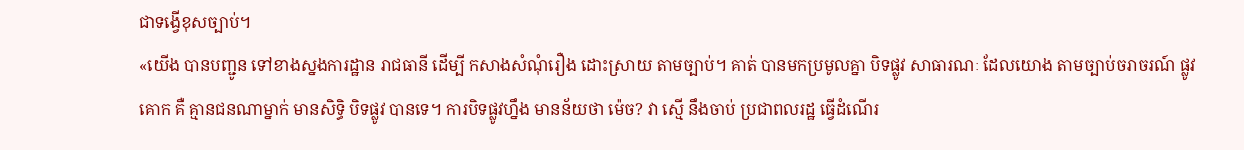ជាទង្វើខុសច្បាប់។
«យើង បានបញ្ជូន ទៅខាងស្នងការដ្ឋាន រាជធានី ដើម្បី កសាងសំណុំរឿង ដោះស្រាយ តាមច្បាប់។ គាត់ បានមកប្រមូលគ្នា បិទផ្លូវ សាធារណៈ ដែលយោង តាមច្បាប់ចរាចរណ៍ ផ្លូវគោក គឺ គ្មានជនណាម្នាក់ មានសិទ្ធិ បិទផ្លូវ បានទេ។ ការបិទផ្លូវហ្នឹង មានន័យថា ម៉េច? វា ស្មើ នឹងចាប់ ប្រជាពលរដ្ឋ ធ្វើដំណើរ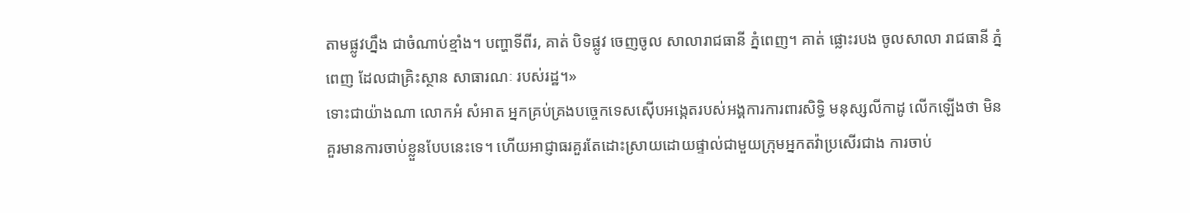តាមផ្លូវហ្នឹង ជាចំណាប់ខ្មាំង។ បញ្ហាទីពីរ, គាត់ បិទផ្លូវ ចេញចូល សាលារាជធានី ភ្នំពេញ។ គាត់ ផ្លោះរបង ចូលសាលា រាជធានី ភ្នំពេញ ដែលជាគ្រិះស្ថាន សាធារណៈ របស់រដ្ឋ។»
ទោះជាយ៉ាងណា លោកអំ សំអាត អ្នកគ្រប់គ្រងបច្ចេកទេសស៊ើបអង្កេតរបស់អង្គការការពារសិទ្ធិ មនុស្សលីកាដូ លើកឡើងថា មិនគួរមានការចាប់ខ្លួនបែបនេះទេ។ ហើយអាជ្ញាធរគួរតែដោះស្រាយដោយផ្ទាល់ជាមួយក្រុមអ្នកតវ៉ាប្រសើរជាង ការចាប់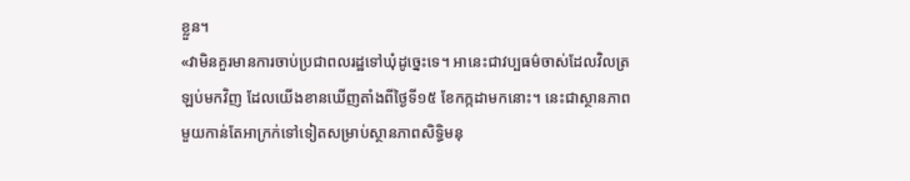ខ្លួន។
«វាមិនគួរមានការចាប់ប្រជាពលរដ្ឋទៅឃុំដូច្នេះទេ។ អានេះជាវប្បធម៌ចាស់ដែលវិលត្រឡប់មកវិញ ដែលយើងខានឃើញតាំងពីថ្ងៃទី១៥ ខែកក្កដាមកនោះ។ នេះជាស្ថានភាពមួយកាន់តែអាក្រក់ទៅទៀតសម្រាប់ស្ថានភាពសិទ្ធិមនុ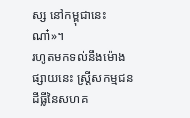ស្ស នៅកម្ពុជានេះណា៎»។
រហូតមកទល់នឹងម៉ោងផ្សាយនេះ ស្ត្រីសកម្មជនដីធ្លីនៃសហគ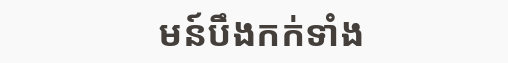មន៍បឹងកក់ទាំង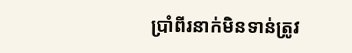ប្រាំពីរនាក់មិនទាន់ត្រូវ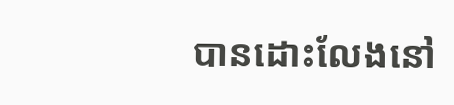បានដោះលែងនៅ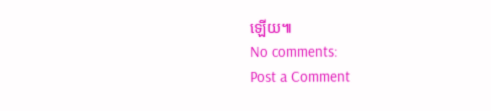ឡើយ៕
No comments:
Post a Comment